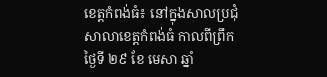ខេត្តកំពង់ធំ៖ នៅក្នុងសាលប្រជុំសាលាខេត្តកំពង់ធំ កាលពីព្រឹកថ្ងៃទី ២៩ ខែ មេសា ឆ្នាំ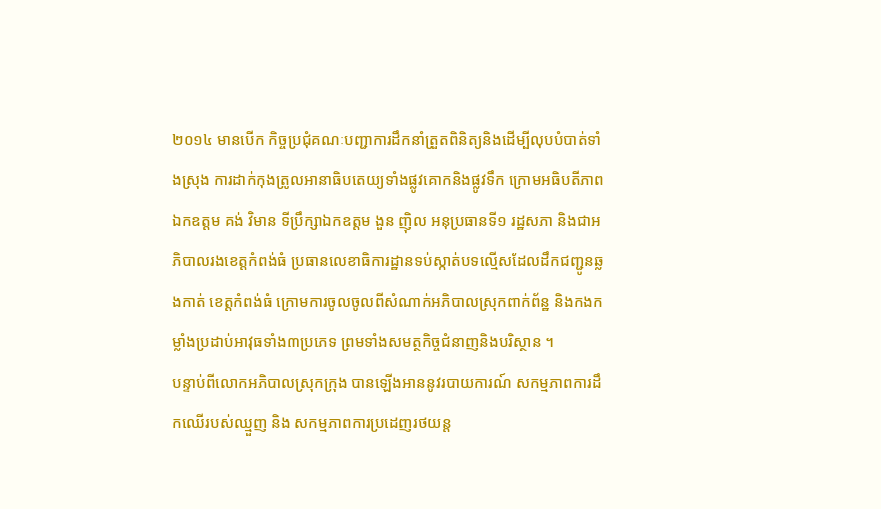២០១៤ មានបើក កិច្ចប្រជុំគណៈបញ្ជាការដឹកនាំត្រួតពិនិត្យនិងដើម្បីលុបបំបាត់ទាំងស្រុង ការដាក់កុងត្រូលអានាធិបតេយ្យទាំងផ្លូវគោកនិងផ្លូវទឹក ក្រោមអធិបតីភាព ឯកឧត្តម គង់ វិមាន ទីប្រឹក្សាឯកឧត្តម ងួន ញ៉ិល អនុប្រធានទី១ រដ្ឋសភា និងជាអភិបាលរងខេត្តកំពង់ធំ ប្រធានលេខាធិការដ្ឋានទប់ស្កាត់បទល្មើសដែលដឹកជញ្ជូនឆ្លងកាត់ ខេត្តកំពង់ធំ ក្រោមការចូលចូលពីសំណាក់អភិបាលស្រុកពាក់ព័ន្ឋ និងកងកម្លាំងប្រដាប់អាវុធទាំង៣ប្រភេទ ព្រមទាំងសមត្ថកិច្ចជំនាញនិងបរិស្ថាន ។
បន្ទាប់ពីលោកអភិបាលស្រុកក្រុង បានឡើងអាននូវរបាយការណ៍ សកម្មភាពការដឹកឈើរបស់ឈ្មួញ និង សកម្មភាពការប្រដេញរថយន្ត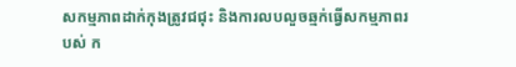សកម្មភាពដាក់កុងត្រូវជជុះ និងការលបលួចឆ្មក់ធ្វើសកម្មភាពរបស់ ក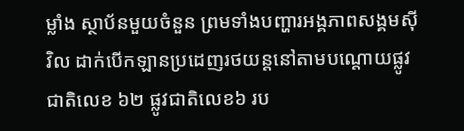ម្លាំង ស្ថាប័នមួយចំនួន ព្រមទាំងបញ្ហារអង្គភាពសង្គមស៊ីវិល ដាក់បើកឡានប្រដេញរថយន្តនៅតាមបណ្តោយផ្លូវ ជាតិលេខ ៦២ ផ្លូវជាតិលេខ៦ រប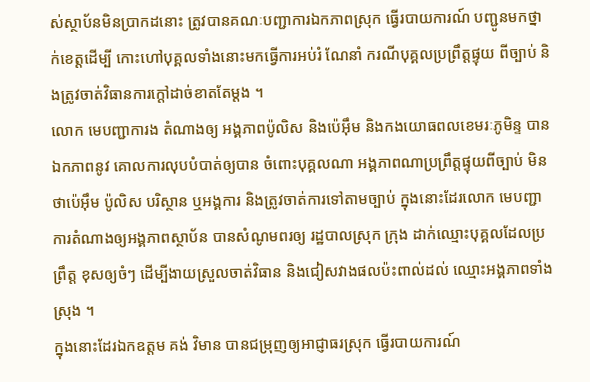ស់ស្ថាប័នមិនប្រាកដនោះ ត្រូវបានគណៈបញ្ជាការឯកភាពស្រុក ធ្វើរបាយការណ៍ បញ្ជូនមកថ្នាក់ខេត្តដើម្បី កោះហៅបុគ្គលទាំងនោះមកធ្វើការអប់រំ ណែនាំ ករណីបុគ្គលប្រព្រឹត្តផ្ទុយ ពីច្បាប់ និងត្រូវចាត់វិធានការក្តៅដាច់ខាតតែម្តង ។
លោក មេបញ្ជាការង តំណាងឲ្យ អង្គភាពប៉ូលិស និងប៉េអ៊ឹម និងកងយោធពលខេមរៈភូមិន្ទ បានឯកភាពនូវ គោលការលុបបំបាត់ឲ្យបាន ចំពោះបុគ្គលណា អង្គភាពណាប្រព្រឹត្តផ្ទុយពីច្បាប់ មិនថាប៉េអ៊ឹម ប៉ូលិស បរិស្ថាន ឬអង្គការ និងត្រូវចាត់ការទៅតាមច្បាប់ ក្នុងនោះដែរលោក មេបញ្ជាការតំណាងឲ្យអង្គភាពស្ថាប័ន បានសំណូមពរឲ្យ រដ្ឋបាលស្រុក ក្រុង ដាក់ឈ្មោះបុគ្គលដែលប្រព្រឹត្ត ខុសឲ្យចំៗ ដើម្បីងាយស្រួលចាត់វិធាន និងជៀសវាងផលប៉ះពាល់ដល់ ឈ្មោះអង្គភាពទាំងស្រុង ។
ក្នុងនោះដែរឯកឧត្តម គង់ វិមាន បានជម្រុញឲ្យអាជ្ញាធរស្រុក ធ្វើរបាយការណ៍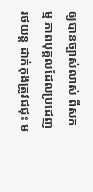ឲ្យបានច្បាស់លាស់ ពីសកម្ម ភាពបុគ្គលដែលប្រដេញរថយន្ត ដាក់កុងត្រូវជជុះ ម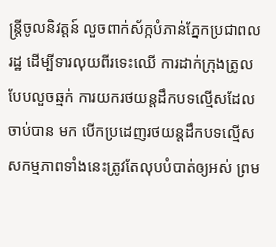ន្ត្រីចូលនិវត្តន៍ លួចពាក់ស័ក្កបំភាន់ភ្នែកប្រជាពលរដ្ឋ ដើម្បីទារលុយពីរទេះឈើ ការដាក់ក្រុងត្រូលបែបលួចឆ្មក់ ការយករថយន្តដឹកបទល្មើសដែលចាប់បាន មក បើកប្រដេញរថយន្តដឹកបទល្មើស សកម្មភាពទាំងនេះត្រូវតែលុបបំបាត់ឲ្យអស់ ព្រម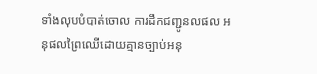ទាំងលុបបំបាត់ចោល ការដឹកជញ្ជូនលផល អនុផលព្រៃឈើដោយគ្មានច្បាប់អនុ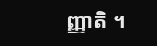ញ្ញាតិ ។